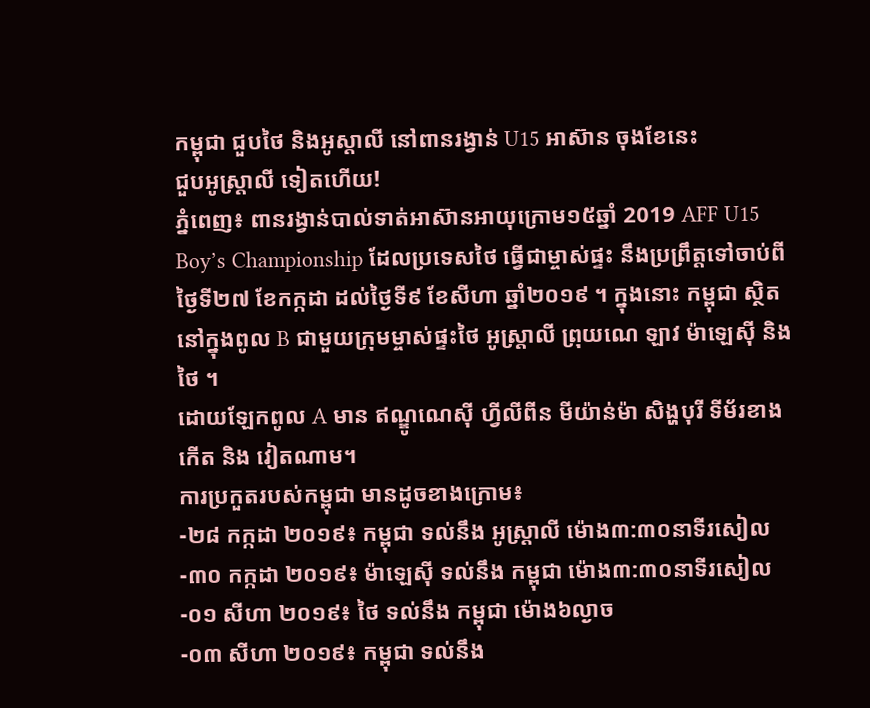កម្ពុជា ជួបថៃ និងអូស្តាលី នៅពានរង្វាន់ U15 អាស៊ាន ចុងខែនេះ
ជួបអូស្ត្រាលី ទៀតហើយ!
ភ្នំពេញ៖ ពានរង្វាន់បាល់ទាត់អាស៊ានអាយុក្រោម១៥ឆ្នាំ 2019 AFF U15 Boy’s Championship ដែលប្រទេសថៃ ធ្វើជាម្ចាស់ផ្ទះ នឹងប្រព្រឹត្តទៅចាប់ពីថ្ងៃទី២៧ ខែកក្កដា ដល់ថ្ងៃទី៩ ខែសីហា ឆ្នាំ២០១៩ ។ ក្នុងនោះ កម្ពុជា ស្ថិតនៅក្នុងពូល B ជាមួយក្រុមម្ចាស់ផ្ទះថៃ អូស្ត្រាលី ព្រុយណេ ឡាវ ម៉ាឡេស៊ី និង ថៃ ។
ដោយឡែកពូល A មាន ឥណ្ឌូណេស៊ី ហ្វីលីពីន មីយ៉ាន់ម៉ា សិង្ហបុរី ទីម័រខាងកើត និង វៀតណាម។
ការប្រកួតរបស់កម្ពុជា មានដូចខាងក្រោម៖
-២៨ កក្កដា ២០១៩៖ កម្ពុជា ទល់នឹង អូស្ត្រាលី ម៉ោង៣:៣០នាទីរសៀល
-៣០ កក្កដា ២០១៩៖ ម៉ាឡេស៊ី ទល់នឹង កម្ពុជា ម៉ោង៣:៣០នាទីរសៀល
-០១ សីហា ២០១៩៖ ថៃ ទល់នឹង កម្ពុជា ម៉ោង៦ល្ងាច
-០៣ សីហា ២០១៩៖ កម្ពុជា ទល់នឹង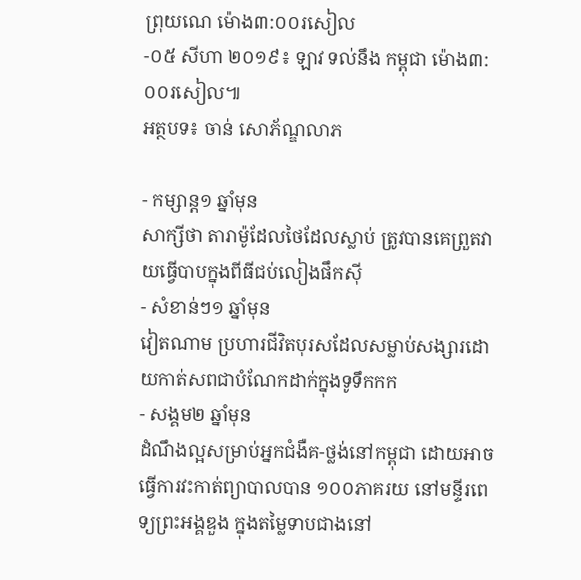ព្រុយណេ ម៉ោង៣:០០រសៀល
-០៥ សីហា ២០១៩៖ ឡាវ ទល់នឹង កម្ពុជា ម៉ោង៣:០០រសៀល៕
អត្ថបទ៖ ចាន់ សោភ័ណ្ឌលាភ

- កម្សាន្ត១ ឆ្នាំមុន
សាក្សីថា តារាម៉ូដែលថៃដែលស្លាប់ ត្រូវបានគេព្រួតវាយធ្វើបាបក្នុងពីធីជប់លៀងផឹកស៊ី
- សំខាន់ៗ១ ឆ្នាំមុន
វៀតណាម ប្រហារជីវិតបុរសដែលសម្លាប់សង្សារដោយកាត់សពជាបំណែកដាក់ក្នុងទូទឹកកក
- សង្គម២ ឆ្នាំមុន
ដំណឹងល្អសម្រាប់អ្នកជំងឺគ-ថ្លង់នៅកម្ពុជា ដោយអាចធ្វើការវះកាត់ព្យាបាលបាន ១០០ភាគរយ នៅមន្ទីរពេទ្យព្រះអង្គឌួង ក្នុងតម្លៃទាបជាងនៅ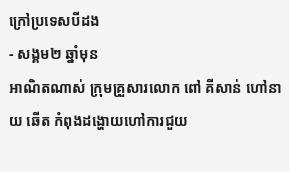ក្រៅប្រទេសបីដង
- សង្គម២ ឆ្នាំមុន
អាណិតណាស់ ក្រុមគ្រួសារលោក ពៅ គីសាន់ ហៅនាយ ឆើត កំពុងដង្ហោយហៅការជួយ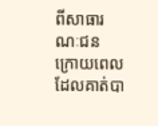ពីសាធារណៈជន ក្រោយពេលដែលគាត់បា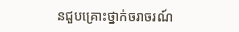នជួបគ្រោះថ្នាក់ចរាចរណ៍